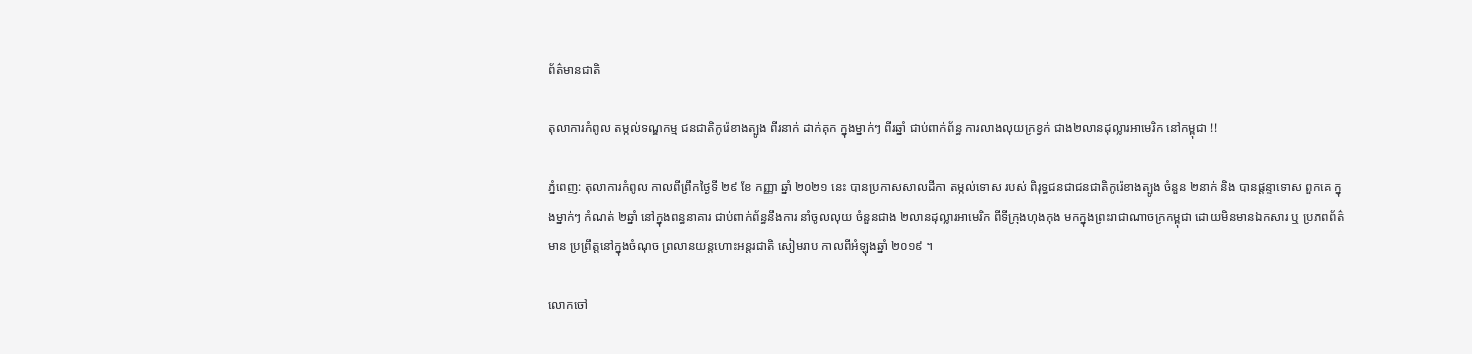ព័ត៌មានជាតិ

តុលាការកំពូល តម្កល់ទណ្ឌកម្ម ជនជាតិកូរ៉េខាងត្បូង ពីរនាក់ ដាក់គុក ក្នុងម្នាក់ៗ ពីរឆ្នាំ ជាប់ពាក់ព័ន្ធ ការលាងលុយក្រខ្វក់ ជាង២លានដុល្លារអាមេរិក នៅកម្ពុជា !!

ភ្នំពេញ: តុលាការកំពូល កាលពីព្រឹកថ្ងៃទី ២៩ ខែ កញ្ញា ឆ្នាំ ២០២១ នេះ បានប្រកាសសាលដីកា តម្កល់ទោស របស់ ពិរុទ្ធជនជាជនជាតិកូរ៉េខាងត្បូង ចំនួន ២នាក់ និង បានផ្តន្ទាទោស ពួកគេ ក្នុងម្នាក់ៗ កំណត់ ២ឆ្នាំ នៅក្នុងពន្ធនាគារ ជាប់ពាក់ព័ន្ធនឹងការ នាំចូលលុយ ចំនួនជាង ២លានដុល្លារអាមេរិក ពីទីក្រុងហុងកុង មកក្នុងព្រះរាជាណាចក្រកម្ពុជា ដោយមិនមានឯកសារ ឬ ប្រភពព័ត៌មាន ប្រព្រឹត្តនៅក្នុងចំណុច ព្រលានយន្តហោះអន្តរជាតិ សៀមរាប កាលពីអំឡុងឆ្នាំ ២០១៩ ។

លោកចៅ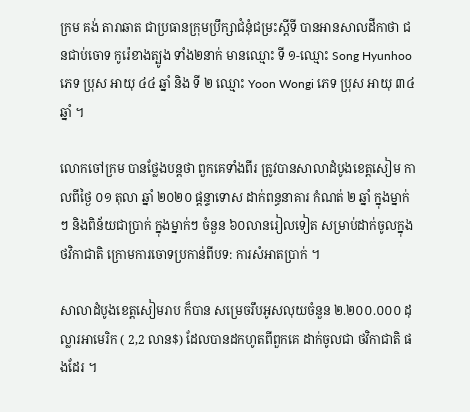ក្រម គង់ តារាឆាត ជាប្រធានក្រុមប្រឹក្សាជំនុំជម្រះស្តីទី បានអានសាលដីកាថា ជនជាប់ចោទ កូរ៉េខាងត្បូង ទាំង២នាក់ មានឈ្មោះ ទី ១-ឈ្មោះ Song Hyunhoo ភេទ ប្រុស អាយុ ៤៤ ឆ្នាំ និង ទី ២ ឈ្មោះ Yoon Wongi ភេទ ប្រុស អាយុ ៣៤ ឆ្នាំ ។

លោកចៅក្រម បានថ្លែងបន្តថា ពួកគេទាំងពីរ ត្រូវបានសាលាដំបូងខេត្តសៀម កាលពីថ្ងៃ ០១ តុលា ឆ្នាំ ២០២០ ផ្តន្ទាទោស ដាក់ពន្ធនាគារ កំណត់ ២ ឆ្នាំ ក្នុងម្នាក់ៗ និងពិន័យជាប្រាក់ ក្នុងម្នាក់ៗ ចំនួន ៦០លានរៀលទៀត សម្រាប់ដាក់ចូលក្នុងថវិកាជាតិ ក្រោមការចោទប្រកាន់ពីបទ: ការសំអាតប្រាក់ ។

សាលាដំបូងខេត្តសៀមរាប ក៏បាន សម្រេចរឹបអូសលុយចំនួន ២.២០០.០០០ ដុល្លារអាមេរិក ( 2,2 លាន$) ដែលបានដកហូតពីពួកគេ ដាក់ចូលជា ថវិកាជាតិ ផងដែរ ។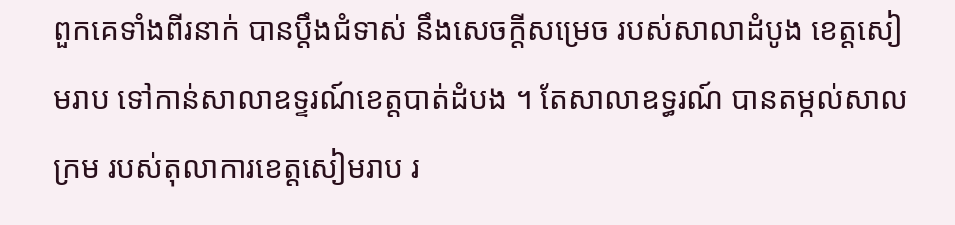ពួកគេទាំងពីរនាក់ បានប្តឹងជំទាស់ នឹងសេចក្តីសម្រេច របស់សាលាដំបូង ខេត្តសៀមរាប ទៅកាន់សាលាឧទ្ទរណ៍ខេត្តបាត់ដំបង ។ តែសាលាឧទ្ធរណ៍ បានតម្កល់សាលក្រម របស់តុលាការខេត្តសៀមរាប រ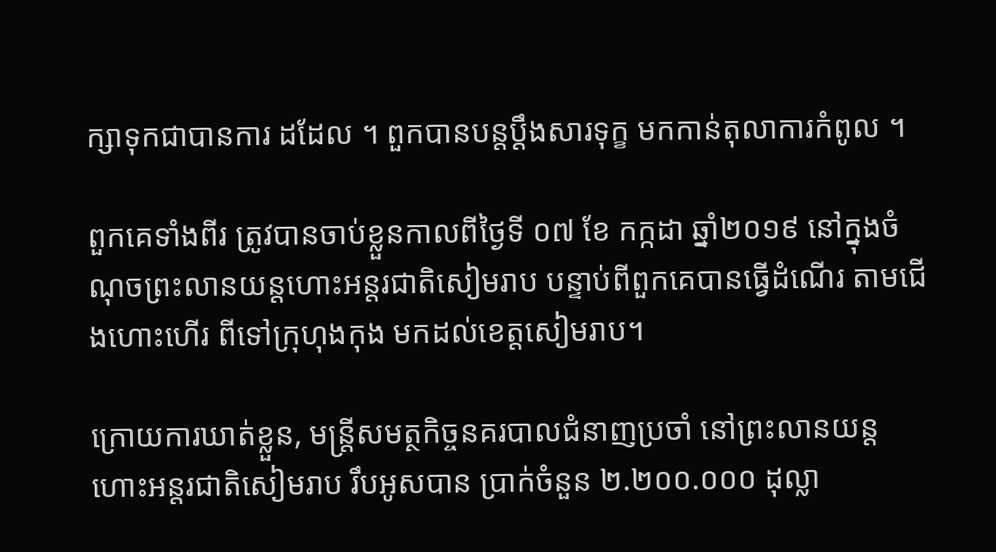ក្សាទុកជាបានការ ដដែល ។ ពួកបានបន្តប្តឹងសារទុក្ខ មកកាន់តុលាការកំពូល ។

ពួកគេទាំងពីរ ត្រូវបានចាប់ខ្លួនកាលពីថ្ងៃទី ០៧ ខែ កក្កដា ឆ្នាំ២០១៩ នៅក្នុងចំណុចព្រះលានយន្តហោះអន្តរជាតិសៀមរាប បន្ទាប់ពីពួកគេបានធ្វើដំណើរ តាមជើងហោះហើរ ពីទៅក្រុហុងកុង មកដល់ខេត្តសៀមរាប។

ក្រោយការឃាត់ខ្លួន, មន្ត្រីសមត្ថកិច្ចនគរបាលជំនាញប្រចាំ នៅព្រះលានយន្ត ហោះអន្តរជាតិសៀមរាប រឹបអូសបាន ប្រាក់ចំនួន ២.២០០.០០០ ដុល្លា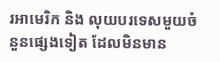រអាមេរិក និង លុយបរទេសមួយចំនួនផ្សេងទៀត ដែលមិនមាន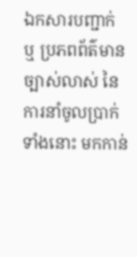ឯកសារបញ្ជាក់ ឬ ប្រភពព័ត៌មានច្បាស់លាស់ នៃ ការនាំចូលប្រាក់ទាំងនោះ មកកាន់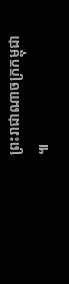ព្រះរាជាណាចក្រកម្ពុជា ៕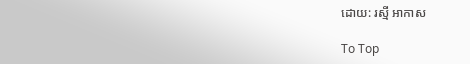ដោយ: រស្មី អាកាស

To Top